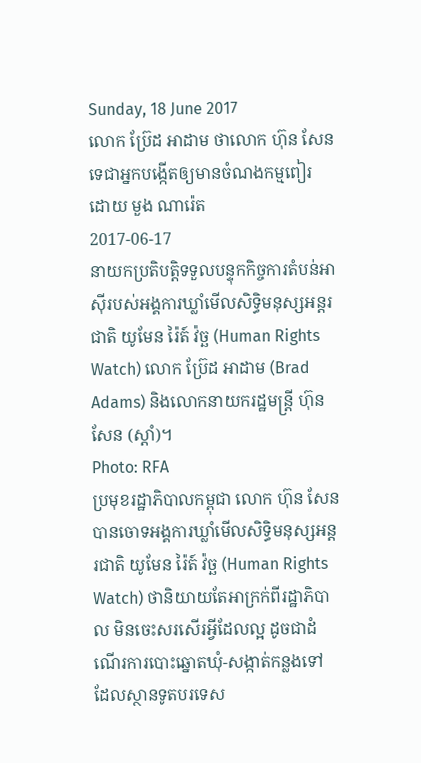Sunday, 18 June 2017
លោក ប្រ៊ែដ អាដាម ថាលោក ហ៊ុន សែន ទេជាអ្នកបង្កើតឲ្យមានចំណងកម្មពៀរ
ដោយ មួង ណារ៉េត
2017-06-17
នាយកប្រតិបត្តិទទួលបន្ទុកកិច្ចការតំបន់អាស៊ីរបស់អង្គការឃ្លាំមើលសិទ្ធិមនុស្សអន្តរជាតិ យូមែន រ៉ៃត៍ វ៉ច្ឆ (Human Rights Watch) លោក ប្រ៊ែដ អាដាម (Brad Adams) និងលោកនាយករដ្ឋមន្ត្រី ហ៊ុន សែន (ស្ដាំ)។
Photo: RFA
ប្រមុខរដ្ឋាភិបាលកម្ពុជា លោក ហ៊ុន សែន បានចោទអង្គការឃ្លាំមើលសិទ្ធិមនុស្សអន្តរជាតិ យូមែន រ៉ៃត៍ វ៉ច្ឆ (Human Rights Watch) ថានិយាយតែអាក្រក់ពីរដ្ឋាភិបាល មិនចេះសរសើរអ្វីដែលល្អ ដូចជាដំណើរការបោះឆ្នោតឃុំ-សង្កាត់កន្លងទៅ ដែលស្ថានទូតបរទេស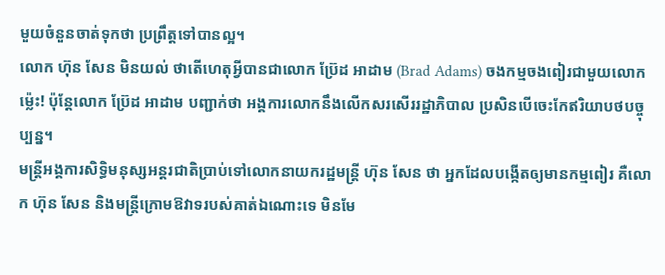មួយចំនួនចាត់ទុកថា ប្រព្រឹត្តទៅបានល្អ។
លោក ហ៊ុន សែន មិនយល់ ថាតើហេតុអ្វីបានជាលោក ប្រ៊ែដ អាដាម (Brad Adams) ចងកម្មចងពៀរជាមួយលោកម្ល៉េះ! ប៉ុន្តែលោក ប្រ៊ែដ អាដាម បញ្ជាក់ថា អង្គការលោកនឹងលើកសរសើររដ្ឋាភិបាល ប្រសិនបើចេះកែឥរិយាបថបច្ចុប្បន្ន។
មន្ត្រីអង្គការសិទ្ធិមនុស្សអន្តរជាតិប្រាប់ទៅលោកនាយករដ្ឋមន្ត្រី ហ៊ុន សែន ថា អ្នកដែលបង្កើតឲ្យមានកម្មពៀរ គឺលោក ហ៊ុន សែន និងមន្ត្រីក្រោមឱវាទរបស់គាត់ឯណោះទេ មិនមែ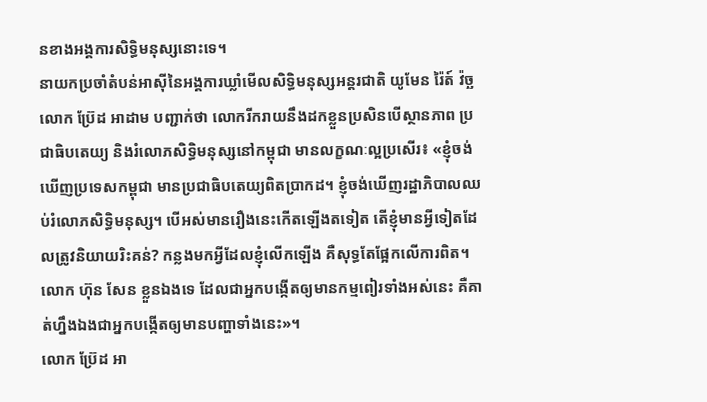នខាងអង្គការសិទ្ធិមនុស្សនោះទេ។
នាយកប្រចាំតំបន់អាស៊ីនៃអង្គការឃ្លាំមើលសិទ្ធិមនុស្សអន្តរជាតិ យូមែន រ៉ៃត៍ វ៉ច្ឆ លោក ប្រ៊ែដ អាដាម បញ្ជាក់ថា លោករីករាយនឹងដកខ្លួនប្រសិនបើស្ថានភាព ប្រជាធិបតេយ្យ និងរំលោភសិទ្ធិមនុស្សនៅកម្ពុជា មានលក្ខណៈល្អប្រសើរ៖ «ខ្ញុំចង់ឃើញប្រទេសកម្ពុជា មានប្រជាធិបតេយ្យពិតប្រាកដ។ ខ្ញុំចង់ឃើញរដ្ឋាភិបាលឈប់រំលោភសិទ្ធិមនុស្ស។ បើអស់មានរឿងនេះកើតឡើងតទៀត តើខ្ញុំមានអ្វីទៀតដែលត្រូវនិយាយរិះគន់? កន្លងមកអ្វីដែលខ្ញុំលើកឡើង គឺសុទ្ធតែផ្អែកលើការពិត។ លោក ហ៊ុន សែន ខ្លួនឯងទេ ដែលជាអ្នកបង្កើតឲ្យមានកម្មពៀរទាំងអស់នេះ គឺគាត់ហ្នឹងឯងជាអ្នកបង្កើតឲ្យមានបញ្ហាទាំងនេះ»។
លោក ប្រ៊ែដ អា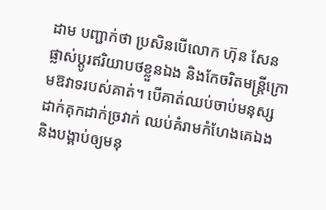ដាម បញ្ជាក់ថា ប្រសិនបើលោក ហ៊ុន សែន ផ្លាស់ប្ដូរឥរិយាបថខ្លួនឯង និងកែចរិតមន្ត្រីក្រោមឱវាទរបស់គាត់។ បើគាត់ឈប់ចាប់មនុស្សដាក់គុកដាក់ច្រវាក់ ឈប់គំរាមកំហែងគេឯង និងបង្គាប់ឲ្យមនុ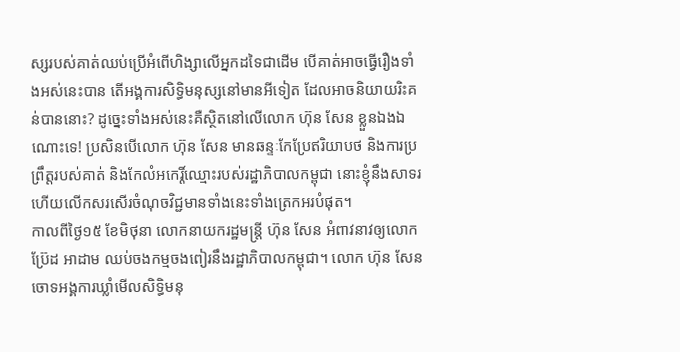ស្សរបស់គាត់ឈប់ប្រើអំពើហិង្សាលើអ្នកដទៃជាដើម បើគាត់អាចធ្វើរឿងទាំងអស់នេះបាន តើអង្គការសិទ្ធិមនុស្សនៅមានអីទៀត ដែលអាចនិយាយរិះគន់បាននោះ? ដូច្នេះទាំងអស់នេះគឺស្ថិតនៅលើលោក ហ៊ុន សែន ខ្លួនឯងឯណោះទេ! ប្រសិនបើលោក ហ៊ុន សែន មានឆន្ទៈកែប្រែឥរិយាបថ និងការប្រព្រឹត្តរបស់គាត់ និងកែលំអកេរ្តិ៍ឈ្មោះរបស់រដ្ឋាភិបាលកម្ពុជា នោះខ្ញុំនឹងសាទរ ហើយលើកសរសើរចំណុចវិជ្ជមានទាំងនេះទាំងត្រេកអរបំផុត។
កាលពីថ្ងៃ១៥ ខែមិថុនា លោកនាយករដ្ឋមន្ត្រី ហ៊ុន សែន អំពាវនាវឲ្យលោក ប្រ៊ែដ អាដាម ឈប់ចងកម្មចងពៀរនឹងរដ្ឋាភិបាលកម្ពុជា។ លោក ហ៊ុន សែន ចោទអង្គការឃ្លាំមើលសិទ្ធិមនុ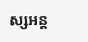ស្សអន្ត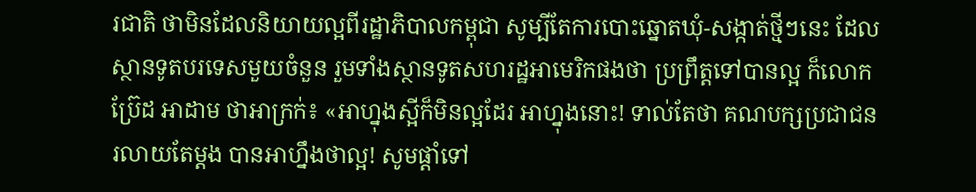រជាតិ ថាមិនដែលនិយាយល្អពីរដ្ឋាភិបាលកម្ពុជា សូម្បីតែការបោះឆ្នោតឃុំ-សង្កាត់ថ្មីៗនេះ ដែលស្ថានទូតបរទេសមួយចំនួន រួមទាំងស្ថានទូតសហរដ្ឋអាមេរិកផងថា ប្រព្រឹត្តទៅបានល្អ ក៏លោក ប្រ៊ែដ អាដាម ថាអាក្រក់៖ «អាហ្នុងស្អីក៏មិនល្អដែរ អាហ្នុងនោះ! ទាល់តែថា គណបក្សប្រជាជនរលាយតែម្ដង បានអាហ្នឹងថាល្អ! សូមផ្ដាំទៅ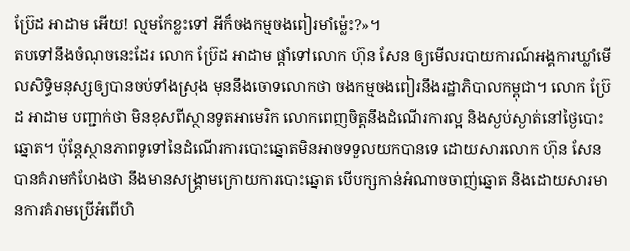ប្រ៊ែដ អាដាម អើយ! ល្មមកែខ្លះទៅ អីក៏ចងកម្មចងពៀរមាំម្ល៉េះ?»។
តបទៅនឹងចំណុចនេះដែរ លោក ប្រ៊ែដ អាដាម ផ្តាំទៅលោក ហ៊ុន សែន ឲ្យមើលរបាយការណ៍អង្គការឃ្លាំមើលសិទ្ធិមនុស្សឲ្យបានចប់ទាំងស្រុង មុននឹងចោទលោកថា ចងកម្មចងពៀរនឹងរដ្ឋាភិបាលកម្ពុជា។ លោក ប្រ៊ែដ អាដាម បញ្ជាក់ថា មិនខុសពីស្ថានទូតអាមេរិក លោកពេញចិត្តនឹងដំណើរការល្អ និងស្ងប់ស្ងាត់នៅថ្ងៃបោះឆ្នោត។ ប៉ុន្តែស្ថានភាពទូទៅនៃដំណើរការបោះឆ្នោតមិនអាចទទួលយកបានទេ ដោយសារលោក ហ៊ុន សែន បានគំរាមកំហែងថា នឹងមានសង្គ្រាមក្រោយការបោះឆ្នោត បើបក្សកាន់អំណាចចាញ់ឆ្នោត និងដោយសារមានការគំរាមប្រើអំពើហិ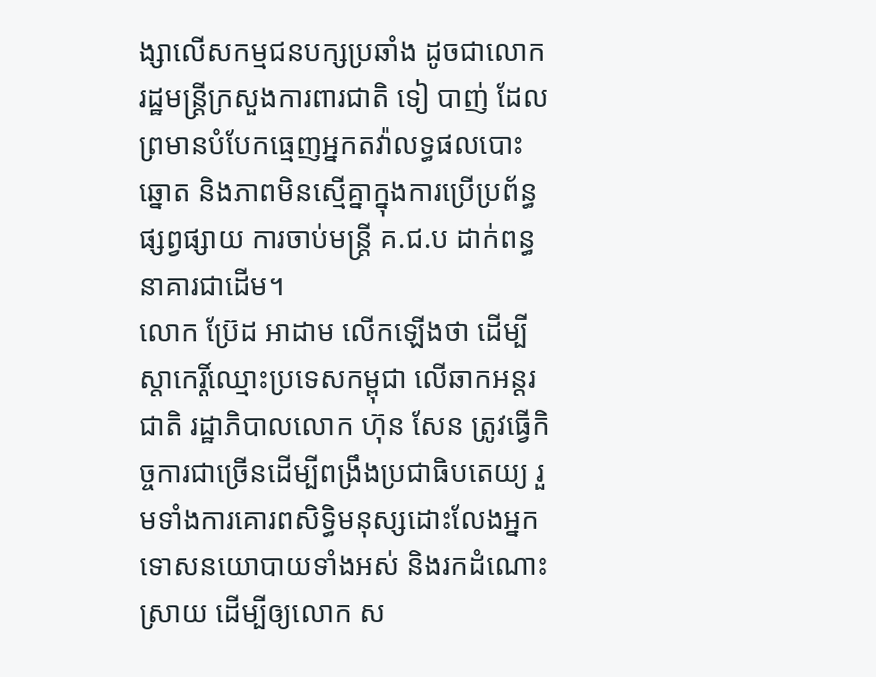ង្សាលើសកម្មជនបក្សប្រឆាំង ដូចជាលោករដ្ឋមន្ត្រីក្រសួងការពារជាតិ ទៀ បាញ់ ដែលព្រមានបំបែកធ្មេញអ្នកតវ៉ាលទ្ធផលបោះឆ្នោត និងភាពមិនស្មើគ្នាក្នុងការប្រើប្រព័ន្ធផ្សព្វផ្សាយ ការចាប់មន្ត្រី គ.ជ.ប ដាក់ពន្ធនាគារជាដើម។
លោក ប្រ៊ែដ អាដាម លើកឡើងថា ដើម្បីស្តាកេរ្តិ៍ឈ្មោះប្រទេសកម្ពុជា លើឆាកអន្តរជាតិ រដ្ឋាភិបាលលោក ហ៊ុន សែន ត្រូវធ្វើកិច្ចការជាច្រើនដើម្បីពង្រឹងប្រជាធិបតេយ្យ រួមទាំងការគោរពសិទ្ធិមនុស្សដោះលែងអ្នកទោសនយោបាយទាំងអស់ និងរកដំណោះស្រាយ ដើម្បីឲ្យលោក ស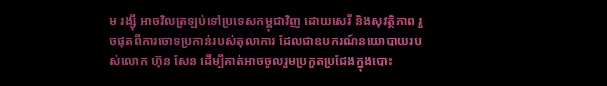ម រង្ស៊ី អាចវិលត្រឡប់ទៅប្រទេសកម្ពុជាវិញ ដោយសេរី និងសុវត្ថិភាព រួចផុតពីការចោទប្រកាន់របស់តុលាការ ដែលជាឧបករណ៍នយោបាយរបស់លោក ហ៊ុន សែន ដើម្បីគាត់អាចចូលរួមប្រកួតប្រជែងក្នុងបោះ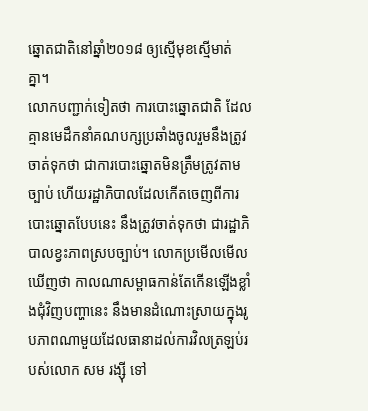ឆ្នោតជាតិនៅឆ្នាំ២០១៨ ឲ្យស្មើមុខស្មើមាត់គ្នា។
លោកបញ្ជាក់ទៀតថា ការបោះឆ្នោតជាតិ ដែលគ្មានមេដឹកនាំគណបក្សប្រឆាំងចូលរួមនឹងត្រូវចាត់ទុកថា ជាការបោះឆ្នោតមិនត្រឹមត្រូវតាមច្បាប់ ហើយរដ្ឋាភិបាលដែលកើតចេញពីការបោះឆ្នោតបែបនេះ នឹងត្រូវចាត់ទុកថា ជារដ្ឋាភិបាលខ្វះភាពស្របច្បាប់។ លោកប្រមើលមើលឃើញថា កាលណាសម្ពាធកាន់តែកើនឡើងខ្លាំងជុំវិញបញ្ហានេះ នឹងមានដំណោះស្រាយក្នុងរូបភាពណាមួយដែលធានាដល់ការវិលត្រឡប់របស់លោក សម រង្ស៊ី ទៅ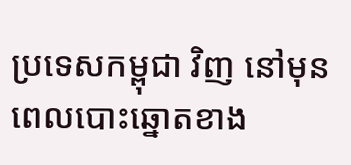ប្រទេសកម្ពុជា វិញ នៅមុនពេលបោះឆ្នោតខាង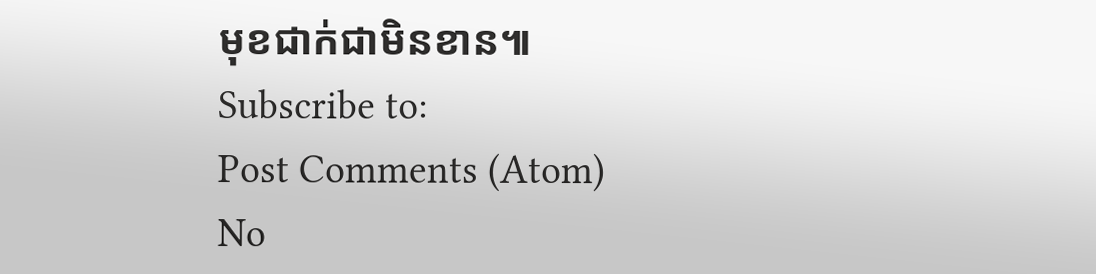មុខជាក់ជាមិនខាន៕
Subscribe to:
Post Comments (Atom)
No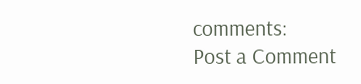comments:
Post a Comment